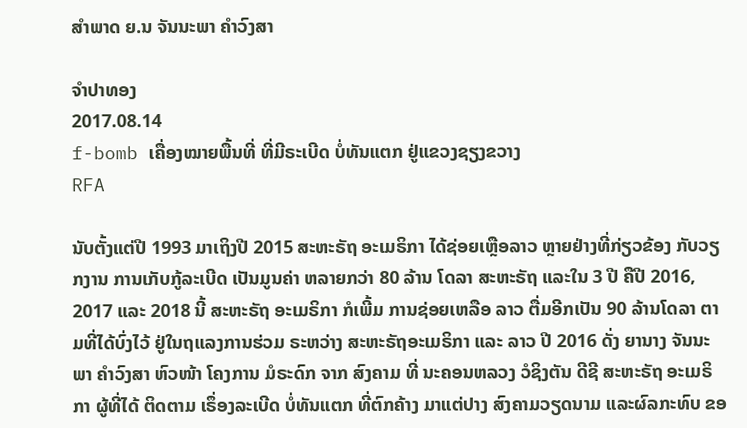ສໍາພາດ ຍ.ນ ຈັນນະພາ ຄຳວົງສາ

ຈໍາປາທອງ
2017.08.14
f-bomb ເຄື່ອງໝາຍພື້ນທີ່ ທີ່ມີຣະເບີດ ບໍ່ທັນແຕກ ຢູ່ແຂວງຊຽງຂວາງ
RFA

ນັບຕັ້ງແຕ່ປີ 1993 ມາເຖິງປີ 2015 ສະຫະຣັຖ ອະເມຣິກາ ໄດ້ຊ່ອຍເຫຼືອລາວ ຫຼາຍຢ່າງທີ່ກ່ຽວຂ້ອງ ກັບວຽກງານ ການເກັບກູ້ລະເບີດ ເປັນມູນຄ່າ ຫລາຍກວ່າ 80 ລ້ານ ໂດລາ ສະຫະຣັຖ ແລະໃນ 3 ປີ ຄືປີ 2016, 2017 ແລະ 2018 ນີ້ ສະຫະຣັຖ ອະເມຣິກາ ກໍເພີ້ມ ການຊ່ອຍເຫລືອ ລາວ ຕື່ມອີກເປັນ 90 ລ້ານໂດລາ ຕາມທີ່ໄດ້ບົ່ງໄວ້ ຢູ່ໃນຖແລງການຮ່ວມ ຣະຫວ່າງ ສະຫະຣັຖອະເມຣິກາ ແລະ ລາວ ປີ 2016 ດັ່ງ ຍານາງ ຈັນນະພາ ຄຳວົງສາ ຫົວໜ້າ ໂຄງການ ມໍຣະດົກ ຈາກ ສົງຄາມ ທີ່ ນະຄອນຫລວງ ວໍຊິງຕັນ ດີຊີ ສະຫະຣັຖ ອະເມຣິກາ ຜູ້ທີ່ໄດ້ ຕິດຕາມ ເຣຶ່ອງລະເບີດ ບໍ່ທັນແຕກ ທີ່ຕົກຄ້າງ ມາແຕ່ປາງ ສົງຄາມວຽດນາມ ແລະຜົລກະທົບ ຂອ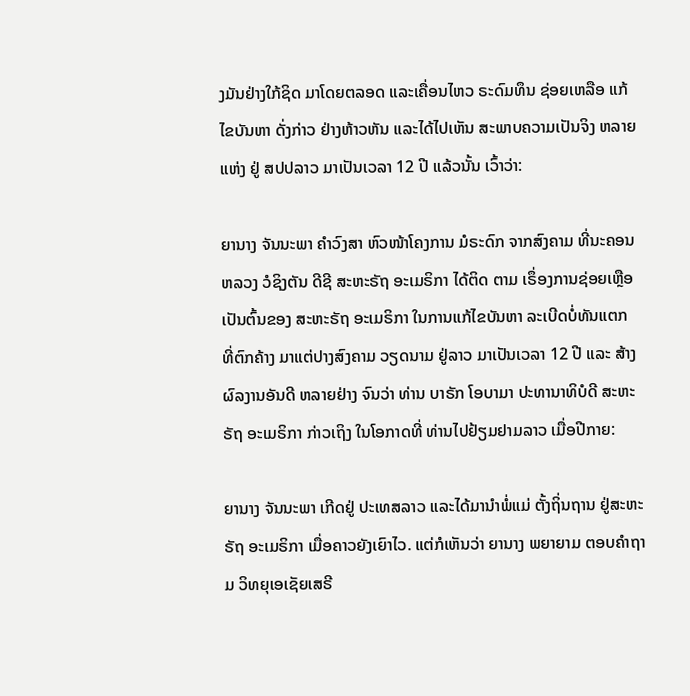ງມັນຢ່າງໃກ້ຊິດ ມາໂດຍຕລອດ ແລະເຄື່ອນໄຫວ ຣະດົມທຶນ ຊ່ອຍເຫລືອ ແກ້ໄຂບັນຫາ ດັ່ງກ່າວ ຢ່າງຫ້າວຫັນ ແລະໄດ້ໄປເຫັນ ສະພາບຄວາມເປັນຈິງ ຫລາຍແຫ່ງ ຢູ່ ສປປລາວ ມາເປັນເວລາ 12 ປີ ແລ້ວນັ້ນ ເວົ້າວ່າ:

ຍານາງ ຈັນນະພາ ຄຳວົງສາ ຫົວໜ້າໂຄງການ ມໍຣະດົກ ຈາກສົງຄາມ ທີ່ນະຄອນຫລວງ ວໍຊິງຕັນ ດີຊີ ສະຫະຣັຖ ອະເມຣິກາ ໄດ້ຕິດ ຕາມ ເຣຶ່ອງການຊ່ອຍເຫຼືອ ເປັນຕົ້ນຂອງ ສະຫະຣັຖ ອະເມຣິກາ ໃນການແກ້ໄຂບັນຫາ ລະເບີດບໍ່ທັນແຕກ ທີ່ຕົກຄ້າງ ມາແຕ່ປາງສົງຄາມ ວຽດນາມ ຢູ່ລາວ ມາເປັນເວລາ 12 ປີ ແລະ ສ້າງຜົລງານອັນດີ ຫລາຍຢ່າງ ຈົນວ່າ ທ່ານ ບາຣັກ ໂອບາມາ ປະທານາທິບໍດີ ສະຫະຣັຖ ອະເມຣິກາ ກ່າວເຖິງ ໃນໂອກາດທີ່ ທ່ານໄປຢ້ຽມຢາມລາວ ເມື່ອປີກາຍ:

ຍານາງ ຈັນນະພາ ເກີດຢູ່ ປະເທສລາວ ແລະໄດ້ມານໍາພໍ່ແມ່ ຕັ້ງຖິ່ນຖານ ຢູ່ສະຫະຣັຖ ອະເມຣິກາ ເມື່ອຄາວຍັງເຍົາໄວ. ແຕ່ກໍເຫັນວ່າ ຍານາງ ພຍາຍາມ ຕອບຄໍາຖາມ ວິທຍຸເອເຊັຍເສຣີ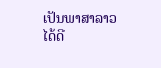ເປັນພາສາລາວ ໄດ້ດີ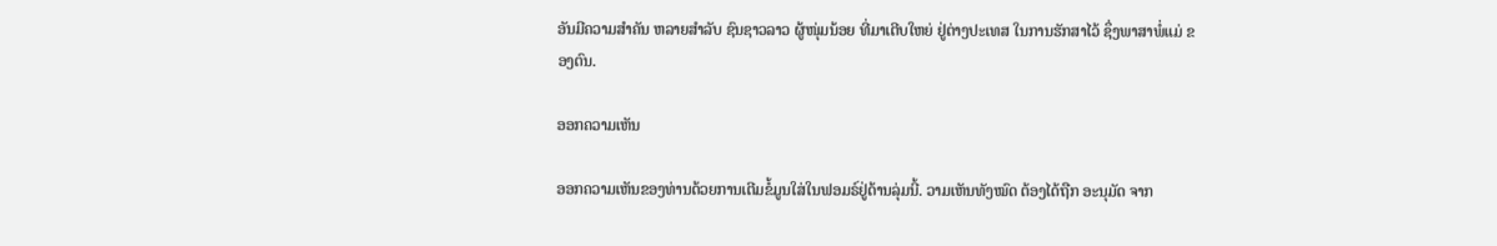ອັນມີຄວາມສໍາຄັນ ຫລາຍສໍາລັບ ຊົນຊາວລາວ ຜູ້ໜຸ່ມນ້ອຍ ທີ່ມາເຕີບໃຫຍ່ ຢູ່ຕ່າງປະເທສ ໃນການຮັກສາໄວ້ ຊຶ່ງພາສາພໍ່ແມ່ ຂອງຕົນ.

ອອກຄວາມເຫັນ

ອອກຄວາມເຫັນຂອງທ່ານດ້ວຍການເຕີມຂໍ້ມູນໃສ່ໃນຟອມຣ໌ຢູ່ດ້ານລຸ່ມນີ້. ວາມເຫັນທັງໝົດ ຕ້ອງໄດ້ຖືກ ອະນຸມັດ ຈາກ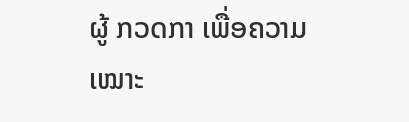ຜູ້ ກວດກາ ເພື່ອຄວາມເໝາະ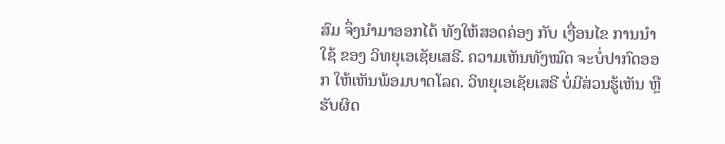ສົມ ຈຶ່ງນໍາມາອອກໄດ້ ທັງໃຫ້ສອດຄ່ອງ ກັບ ເງື່ອນໄຂ ການນຳໃຊ້ ຂອງ ວິທຍຸເອເຊັຍເສຣີ. ຄວາມເຫັນທັງໝົດ ຈະບໍ່ປາກົດອອກ ໃຫ້ເຫັນພ້ອມບາດໂລດ. ວິທຍຸເອເຊັຍເສຣີ ບໍ່ມີສ່ວນຮູ້ເຫັນ ຫຼືຮັບຜິດ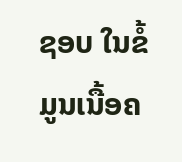ຊອບ ໃນຂໍ້ມູນເນື້ອຄ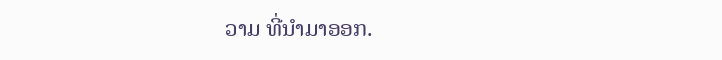ວາມ ທີ່ນໍາມາອອກ.